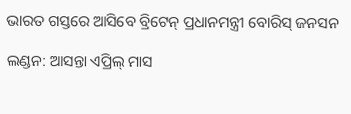ଭାରତ ଗସ୍ତରେ ଆସିବେ ବ୍ରିଟେନ୍ ପ୍ରଧାନମନ୍ତ୍ରୀ ବୋରିସ୍ ଜନସନ

ଲଣ୍ଡନ: ଆସନ୍ତା ଏପ୍ରିଲ୍ ମାସ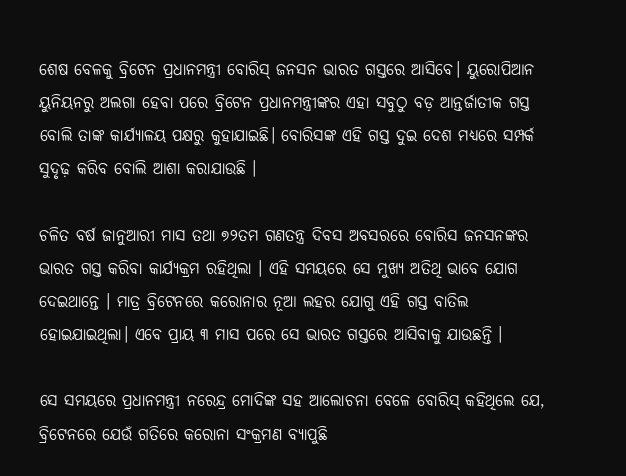ଶେଷ ବେଳକୁ ବ୍ରିଟେନ ପ୍ରଧାନମନ୍ତ୍ରୀ ବୋରିସ୍ ଜନସନ ଭାରତ ଗସ୍ତରେ ଆସିବେ। ୟୁରୋପିଆନ ୟୁନିୟନରୁ ଅଲଗା ହେବା ପରେ ବ୍ରିଟେନ ପ୍ରଧାନମନ୍ତ୍ରୀଙ୍କର ଏହା ସବୁଠୁ ବଡ଼ ଆନ୍ତର୍ଜାତୀକ ଗସ୍ତ ବୋଲି ତାଙ୍କ କାର୍ଯ୍ୟାଳୟ ପକ୍ଷରୁ କୁହାଯାଇଛି। ବୋରିସଙ୍କ ଏହି ଗସ୍ତ ଦୁଇ ଦେଶ ମଧ୍ୟରେ ସମ୍ପର୍କ ସୁଦୃଢ଼ କରିବ ବୋଲି ଆଶା କରାଯାଉଛି ।

ଚଳିତ ବର୍ଷ ଜାନୁଆରୀ ମାସ ତଥା ୭୨ତମ ଗଣତନ୍ତ୍ର ଦିବସ ଅବସରରେ ବୋରିସ ଜନସନଙ୍କର ଭାରତ ଗସ୍ତ କରିବା କାର୍ଯ୍ୟକ୍ରମ ରହିଥିଲା । ଏହି ସମୟରେ ସେ ମୁଖ୍ୟ ଅତିଥି ଭାବେ ଯୋଗ ଦେଇଥାନ୍ତେ । ମାତ୍ର ବ୍ରିଟେନରେ କରୋନାର ନୂଆ ଲହର ଯୋଗୁ ଏହି ଗସ୍ତ ବାତିଲ ହୋଇଯାଇଥିଲା। ଏବେ ପ୍ରାୟ ୩ ମାସ ପରେ ସେ ଭାରତ ଗସ୍ତରେ ଆସିବାକୁ ଯାଉଛନ୍ତି ।

ସେ ସମୟରେ ପ୍ରଧାନମନ୍ତ୍ରୀ ନରେନ୍ଦ୍ର ମୋଦିଙ୍କ ସହ ଆଲୋଚନା ବେଳେ ବୋରିସ୍ କହିଥିଲେ ଯେ, ବ୍ରିଟେନରେ ଯେଉଁ ଗତିରେ କରୋନା ସଂକ୍ରମଣ ବ୍ୟାପୁଛି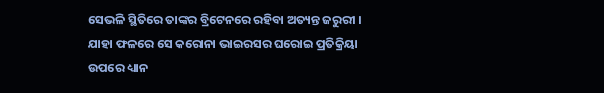ସେଭଳି ସ୍ଥିତିରେ ତାଙ୍କର ବ୍ରିଟେନରେ ରହିବା ଅତ୍ୟନ୍ତ ଜରୁରୀ । ଯାହା ଫଳରେ ସେ କରୋନା ଭାଇରସର ଘରୋଇ ପ୍ରତିକ୍ରିୟା ଉପରେ ଧ୍ୟାନ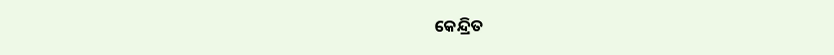କେନ୍ଦ୍ରିତ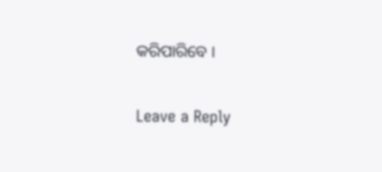କରିପାରିବେ ।

Leave a Reply